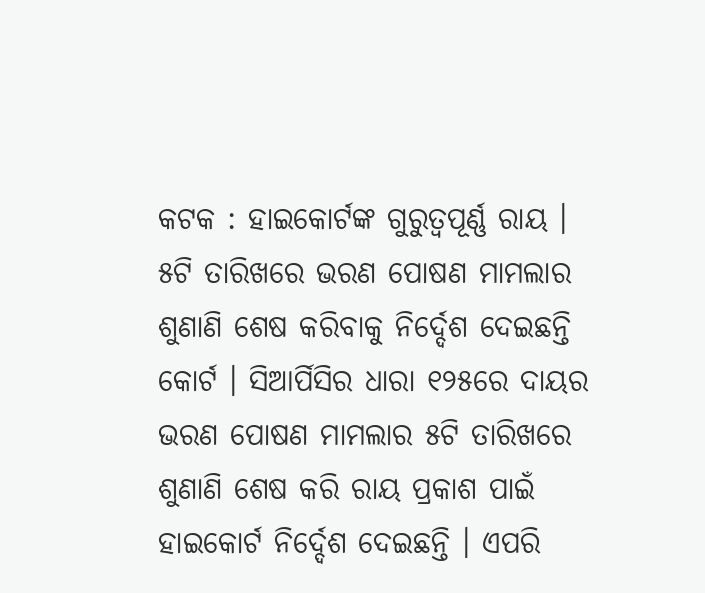କଟକ : ହାଇକୋର୍ଟଙ୍କ ଗୁରୁତ୍ବପୂର୍ଣ୍ଣ ରାୟ । ୫ଟି ତାରିଖରେ ଭରଣ ପୋଷଣ ମାମଲାର ଶୁଣାଣି ଶେଷ କରିବାକୁ ନିର୍ଦ୍ଦେଶ ଦେଇଛନ୍ତି କୋର୍ଟ । ସିଆର୍ପିସିର ଧାରା ୧୨୫ରେ ଦାୟର ଭରଣ ପୋଷଣ ମାମଲାର ୫ଟି ତାରିଖରେ ଶୁଣାଣି ଶେଷ କରି ରାୟ ପ୍ରକାଶ ପାଇଁ ହାଇକୋର୍ଟ ନିର୍ଦ୍ଦେଶ ଦେଇଛନ୍ତି । ଏପରି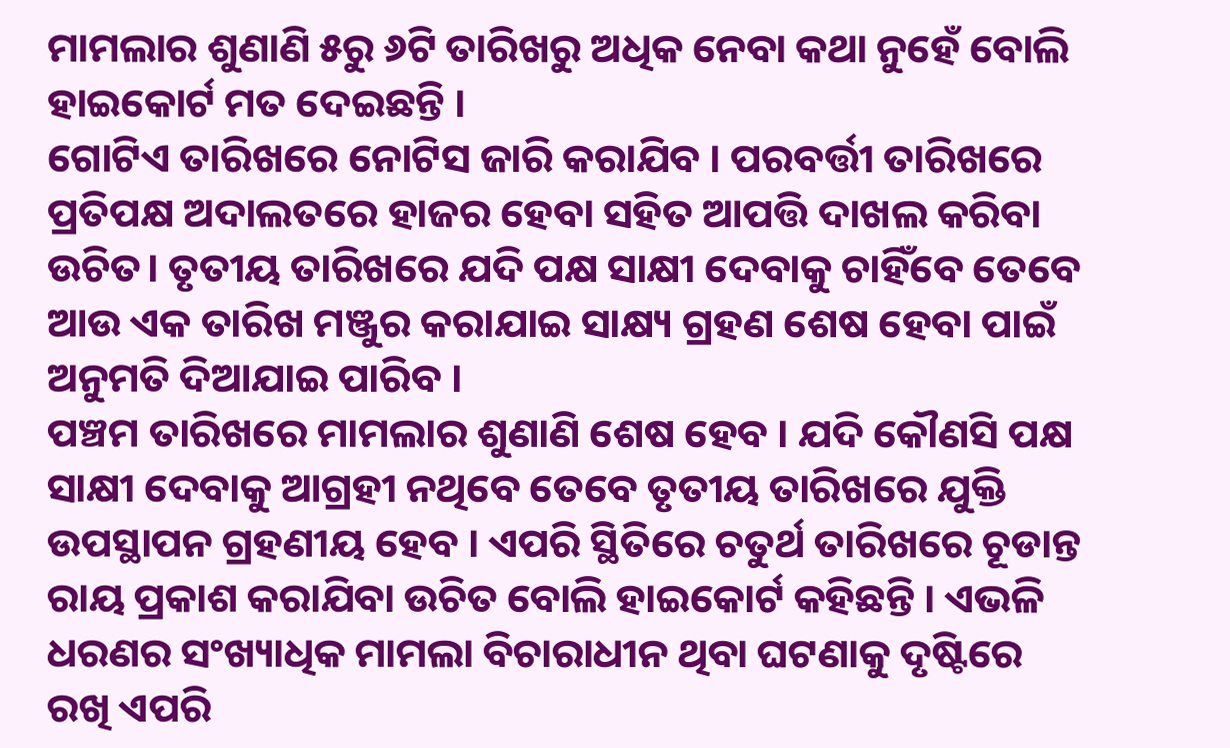ମାମଲାର ଶୁଣାଣି ୫ରୁ ୬ଟି ତାରିଖରୁ ଅଧିକ ନେବା କଥା ନୁହେଁ ବୋଲି ହାଇକୋର୍ଟ ମତ ଦେଇଛନ୍ତି ।
ଗୋଟିଏ ତାରିଖରେ ନୋଟିସ ଜାରି କରାଯିବ । ପରବର୍ତ୍ତୀ ତାରିଖରେ ପ୍ରତିପକ୍ଷ ଅଦାଲତରେ ହାଜର ହେବା ସହିତ ଆପତ୍ତି ଦାଖଲ କରିବା ଉଚିତ। ତୃତୀୟ ତାରିଖରେ ଯଦି ପକ୍ଷ ସାକ୍ଷୀ ଦେବାକୁ ଚାହିଁବେ ତେବେ ଆଉ ଏକ ତାରିଖ ମଞ୍ଜୁର କରାଯାଇ ସାକ୍ଷ୍ୟ ଗ୍ରହଣ ଶେଷ ହେବା ପାଇଁ ଅନୁମତି ଦିଆଯାଇ ପାରିବ ।
ପଞ୍ଚମ ତାରିଖରେ ମାମଲାର ଶୁଣାଣି ଶେଷ ହେବ । ଯଦି କୌଣସି ପକ୍ଷ ସାକ୍ଷୀ ଦେବାକୁ ଆଗ୍ରହୀ ନଥିବେ ତେବେ ତୃତୀୟ ତାରିଖରେ ଯୁକ୍ତି ଉପସ୍ଥାପନ ଗ୍ରହଣୀୟ ହେବ । ଏପରି ସ୍ଥିତିରେ ଚତୁର୍ଥ ତାରିଖରେ ଚୂଡାନ୍ତ ରାୟ ପ୍ରକାଶ କରାଯିବା ଉଚିତ ବୋଲି ହାଇକୋର୍ଟ କହିଛନ୍ତି । ଏଭଳି ଧରଣର ସଂଖ୍ୟାଧିକ ମାମଲା ବିଚାରାଧୀନ ଥିବା ଘଟଣାକୁ ଦୃଷ୍ଟିରେ ରଖି ଏପରି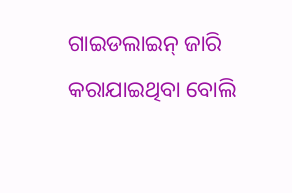ଗାଇଡଲାଇନ୍ ଜାରି କରାଯାଇଥିବା ବୋଲି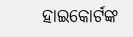ହାଇକୋର୍ଟଙ୍କ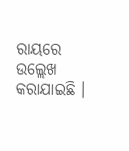ରାୟରେ ଉଲ୍ଲେଖ କରାଯାଇଛି ।